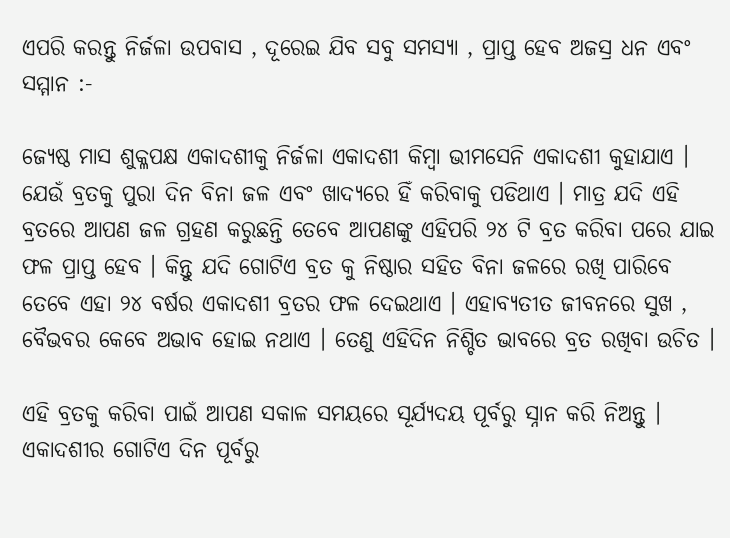ଏପରି କରନ୍ତୁ ନିର୍ଜଳା ଉପବାସ , ଦୂରେଇ ଯିବ ସବୁ ସମସ୍ୟା , ପ୍ରାପ୍ତ ହେବ ଅଜସ୍ର ଧନ ଏବଂ ସମ୍ମାନ :-

ଜ୍ୟେଷ୍ଠ ମାସ ଶୁକ୍ଳପକ୍ଷ ଏକାଦଶୀକୁ ନିର୍ଜଳା ଏକାଦଶୀ କିମ୍ବା ଭୀମସେନି ଏକାଦଶୀ କୁହାଯାଏ । ଯେଉଁ ବ୍ରତକୁ ପୁରା ଦିନ ବିନା ଜଳ ଏବଂ ଖାଦ୍ୟରେ ହିଁ କରିବାକୁ ପଡିଥାଏ । ମାତ୍ର ଯଦି ଏହି ବ୍ରତରେ ଆପଣ ଜଳ ଗ୍ରହଣ କରୁଛନ୍ତି ତେବେ ଆପଣଙ୍କୁ ଏହିପରି ୨୪ ଟି ବ୍ରତ କରିବା ପରେ ଯାଇ ଫଳ ପ୍ରାପ୍ତ ହେବ । କିନ୍ତୁ ଯଦି ଗୋଟିଏ ବ୍ରତ କୁ ନିଷ୍ଠାର ସହିତ ବିନା ଜଳରେ ରଖି ପାରିବେ ତେବେ ଏହା ୨୪ ବର୍ଷର ଏକାଦଶୀ ବ୍ରତର ଫଳ ଦେଇଥାଏ । ଏହାବ୍ୟତୀତ ଜୀବନରେ ସୁଖ , ବୈଭବର କେବେ ଅଭାବ ହୋଇ ନଥାଏ । ତେଣୁ ଏହିଦିନ ନିଶ୍ଚିତ ଭାବରେ ବ୍ରତ ରଖିବା ଉଚିତ ।

ଏହି ବ୍ରତକୁ କରିବା ପାଇଁ ଆପଣ ସକାଳ ସମୟରେ ସୂର୍ଯ୍ୟଦୟ ପୂର୍ବରୁ ସ୍ନାନ କରି ନିଅନ୍ତୁ । ଏକାଦଶୀର ଗୋଟିଏ ଦିନ ପୂର୍ବରୁ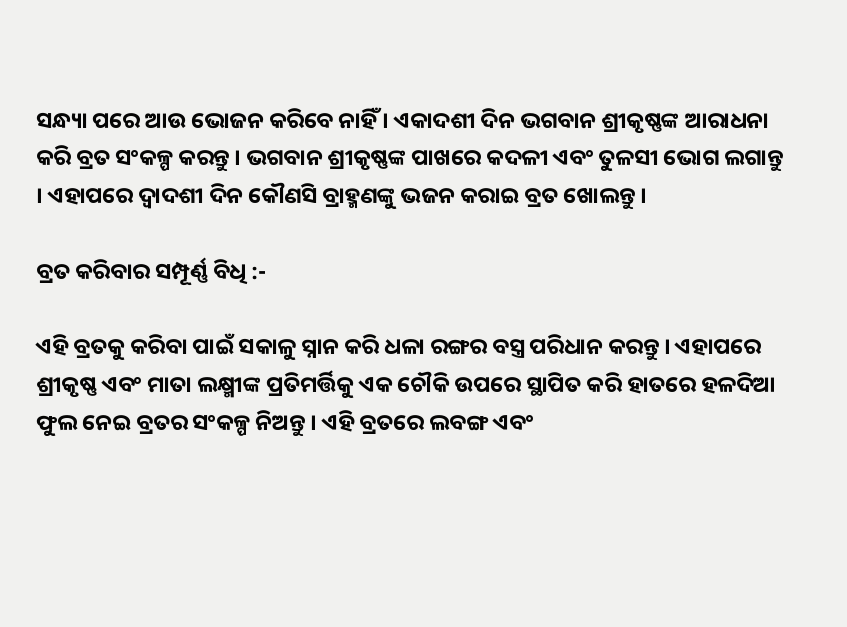ସନ୍ଧ୍ୟା ପରେ ଆଉ ଭୋଜନ କରିବେ ନାହିଁ । ଏକାଦଶୀ ଦିନ ଭଗବାନ ଶ୍ରୀକୃଷ୍ଣଙ୍କ ଆରାଧନା କରି ବ୍ରତ ସଂକଳ୍ପ କରନ୍ତୁ । ଭଗବାନ ଶ୍ରୀକୃଷ୍ଣଙ୍କ ପାଖରେ କଦଳୀ ଏବଂ ତୁଳସୀ ଭୋଗ ଲଗାନ୍ତୁ । ଏହାପରେ ଦ୍ୱାଦଶୀ ଦିନ କୌଣସି ବ୍ରାହ୍ମଣଙ୍କୁ ଭଜନ କରାଇ ବ୍ରତ ଖୋଲନ୍ତୁ ।

ବ୍ରତ କରିବାର ସମ୍ପୂର୍ଣ୍ଣ ବିଧି :-

ଏହି ବ୍ରତକୁ କରିବା ପାଇଁ ସକାଳୁ ସ୍ନାନ କରି ଧଳା ରଙ୍ଗର ବସ୍ତ୍ର ପରିଧାନ କରନ୍ତୁ । ଏହାପରେ ଶ୍ରୀକୃଷ୍ଣ ଏବଂ ମାତା ଲକ୍ଷ୍ମୀଙ୍କ ପ୍ରତିମର୍ତ୍ତିକୁ ଏକ ଚୌକି ଉପରେ ସ୍ଥାପିତ କରି ହାତରେ ହଳଦିଆ ଫୁଲ ନେଇ ବ୍ରତର ସଂକଳ୍ପ ନିଅନ୍ତୁ । ଏହି ବ୍ରତରେ ଲବଙ୍ଗ ଏବଂ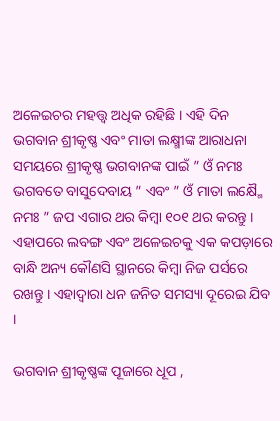ଅଳେଇଚର ମହତ୍ତ୍ୱ ଅଧିକ ରହିଛି । ଏହି ଦିନ ଭଗବାନ ଶ୍ରୀକୃଷ୍ଣ ଏବଂ ମାତା ଲକ୍ଷ୍ମୀଙ୍କ ଆରାଧନା ସମୟରେ ଶ୍ରୀକୃଷ୍ଣ ଭଗବାନଙ୍କ ପାଇଁ ” ଓଁ ନମଃ ଭଗବତେ ବାସୁଦେବାୟ ” ଏବଂ ” ଓଁ ମାତା ଲକ୍ଷ୍ମୈ ନମଃ ” ଜପ ଏଗାର ଥର କିମ୍ବା ୧୦୧ ଥର କରନ୍ତୁ । ଏହାପରେ ଲବଙ୍ଗ ଏବଂ ଅଳେଇଚକୁ ଏକ କପଡ଼ାରେ ବାନ୍ଧି ଅନ୍ୟ କୌଣସି ସ୍ଥାନରେ କିମ୍ବା ନିଜ ପର୍ସରେ ରଖନ୍ତୁ । ଏହାଦ୍ୱାରା ଧନ ଜନିତ ସମସ୍ୟା ଦୂରେଇ ଯିବ ।

ଭଗବାନ ଶ୍ରୀକୃଷ୍ଣଙ୍କ ପୂଜାରେ ଧୂପ ,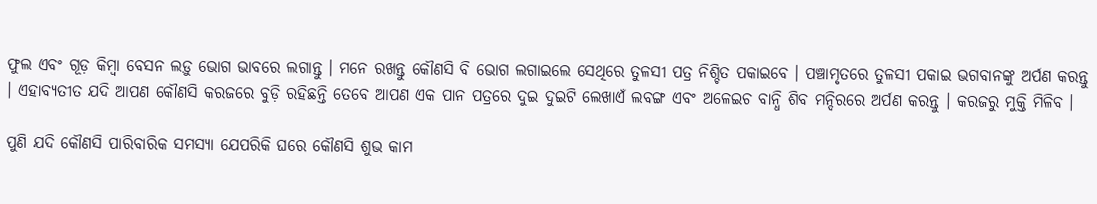ଫୁଲ ଏବଂ ଗୂଡ଼ କିମ୍ବା ବେସନ ଲଡ଼ୁ ଭୋଗ ଭାବରେ ଲଗାନ୍ତୁ । ମନେ ରଖନ୍ତୁ କୌଣସି ବି ଭୋଗ ଲଗାଇଲେ ସେଥିରେ ତୁଳସୀ ପତ୍ର ନିଶ୍ଚିତ ପକାଇବେ । ପଞ୍ଚାମୃତରେ ତୁଳସୀ ପକାଇ ଭଗବାନଙ୍କୁ ଅର୍ପଣ କରନ୍ତୁ । ଏହାବ୍ୟତୀତ ଯଦି ଆପଣ କୌଣସି କରଜରେ ବୁଡ଼ି ରହିଛନ୍ତି ତେବେ ଆପଣ ଏକ ପାନ ପତ୍ରରେ ଦୁଇ ଦୁଇଟି ଲେଖାଏଁ ଲବଙ୍ଗ ଏବଂ ଅଳେଇଚ ବାନ୍ଧି ଶିବ ମନ୍ଦିରରେ ଅର୍ପଣ କରନ୍ତୁ । କରଜରୁ ମୁକ୍ତି ମିଳିବ ।

ପୁଣି ଯଦି କୌଣସି ପାରିବାରିକ ସମସ୍ୟା ଯେପରିକି ଘରେ କୌଣସି ଶୁଭ କାମ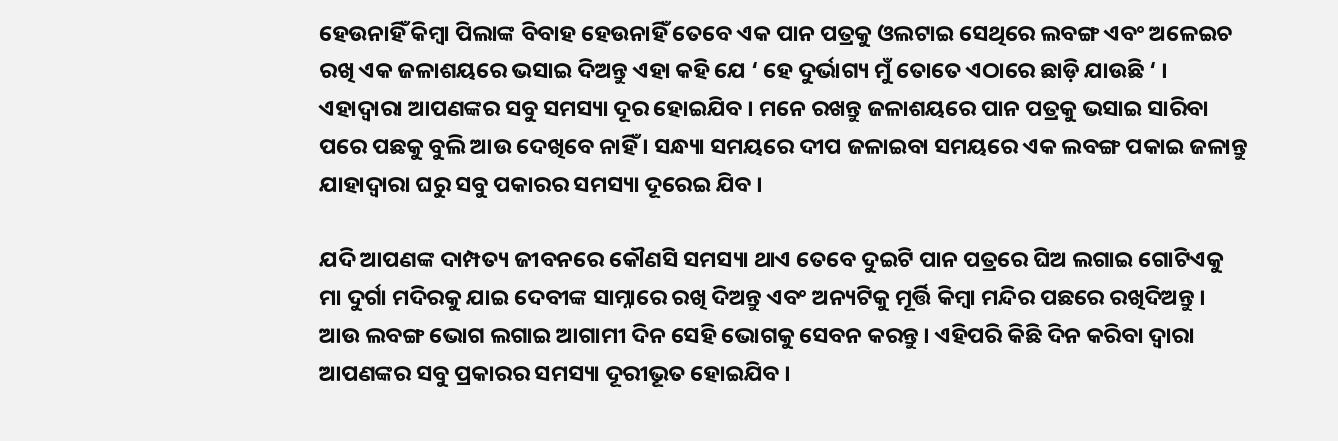ହେଉନାହିଁ କିମ୍ବା ପିଲାଙ୍କ ବିବାହ ହେଉନାହିଁ ତେବେ ଏକ ପାନ ପତ୍ରକୁ ଓଲଟାଇ ସେଥିରେ ଲବଙ୍ଗ ଏବଂ ଅଳେଇଚ ରଖି ଏକ ଜଳାଶୟରେ ଭସାଇ ଦିଅନ୍ତୁ ଏହା କହି ଯେ ‘ ହେ ଦୁର୍ଭାଗ୍ୟ ମୁଁ ତୋତେ ଏଠାରେ ଛାଡ଼ି ଯାଉଛି ‘ । ଏହାଦ୍ବାରା ଆପଣଙ୍କର ସବୁ ସମସ୍ୟା ଦୂର ହୋଇଯିବ । ମନେ ରଖନ୍ତୁ ଜଳାଶୟରେ ପାନ ପତ୍ରକୁ ଭସାଇ ସାରିବା ପରେ ପଛକୁ ବୁଲି ଆଉ ଦେଖିବେ ନାହିଁ । ସନ୍ଧ୍ୟା ସମୟରେ ଦୀପ ଜଳାଇବା ସମୟରେ ଏକ ଲବଙ୍ଗ ପକାଇ ଜଳାନ୍ତୁ ଯାହାଦ୍ୱାରା ଘରୁ ସବୁ ପକାରର ସମସ୍ୟା ଦୂରେଇ ଯିବ ।

ଯଦି ଆପଣଙ୍କ ଦାମ୍ପତ୍ୟ ଜୀବନରେ କୌଣସି ସମସ୍ୟା ଥାଏ ତେବେ ଦୁଇଟି ପାନ ପତ୍ରରେ ଘିଅ ଲଗାଇ ଗୋଟିଏକୁ ମା ଦୁର୍ଗା ମଦିରକୁ ଯାଇ ଦେବୀଙ୍କ ସାମ୍ନାରେ ରଖି ଦିଅନ୍ତୁ ଏବଂ ଅନ୍ୟଟିକୁ ମୂର୍ତ୍ତି କିମ୍ବା ମନ୍ଦିର ପଛରେ ରଖିଦିଅନ୍ତୁ । ଆଉ ଲବଙ୍ଗ ଭୋଗ ଲଗାଇ ଆଗାମୀ ଦିନ ସେହି ଭୋଗକୁ ସେବନ କରନ୍ତୁ । ଏହିପରି କିଛି ଦିନ କରିବା ଦ୍ୱାରା ଆପଣଙ୍କର ସବୁ ପ୍ରକାରର ସମସ୍ୟା ଦୂରୀଭୂତ ହୋଇଯିବ ।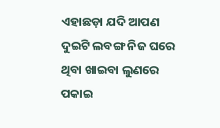ଏହାଛଡ଼ା ଯଦି ଆପଣ ଦୁଇଟି ଲବଙ୍ଗ ନିଜ ଘରେ ଥିବା ଖାଇବା ଲୁଣରେ ପକାଇ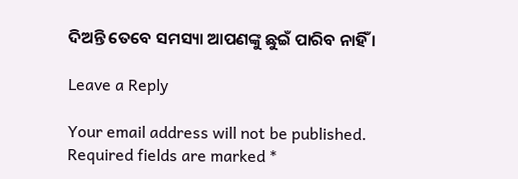ଦିଅନ୍ତି ତେବେ ସମସ୍ୟା ଆପଣଙ୍କୁ ଛୁଇଁ ପାରିବ ନାହିଁ ।

Leave a Reply

Your email address will not be published. Required fields are marked *